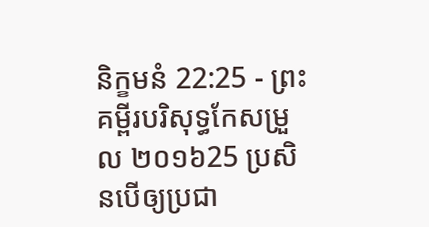និក្ខមនំ 22:25 - ព្រះគម្ពីរបរិសុទ្ធកែសម្រួល ២០១៦25 ប្រសិនបើឲ្យប្រជា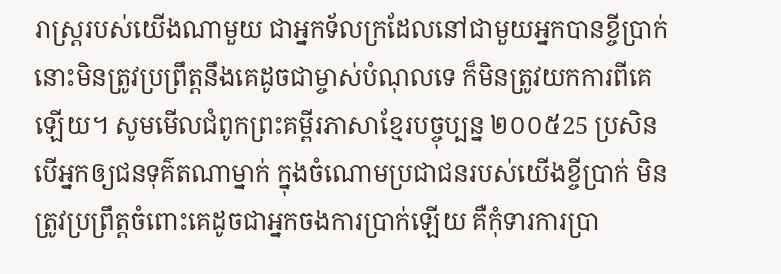រាស្ត្ររបស់យើងណាមួយ ជាអ្នកទ័លក្រដែលនៅជាមួយអ្នកបានខ្ចីប្រាក់ នោះមិនត្រូវប្រព្រឹត្តនឹងគេដូចជាម្ចាស់បំណុលទេ ក៏មិនត្រូវយកការពីគេឡើយ។ សូមមើលជំពូកព្រះគម្ពីរភាសាខ្មែរបច្ចុប្បន្ន ២០០៥25 ប្រសិនបើអ្នកឲ្យជនទុគ៌តណាម្នាក់ ក្នុងចំណោមប្រជាជនរបស់យើងខ្ចីប្រាក់ មិនត្រូវប្រព្រឹត្តចំពោះគេដូចជាអ្នកចងការប្រាក់ឡើយ គឺកុំទារការប្រា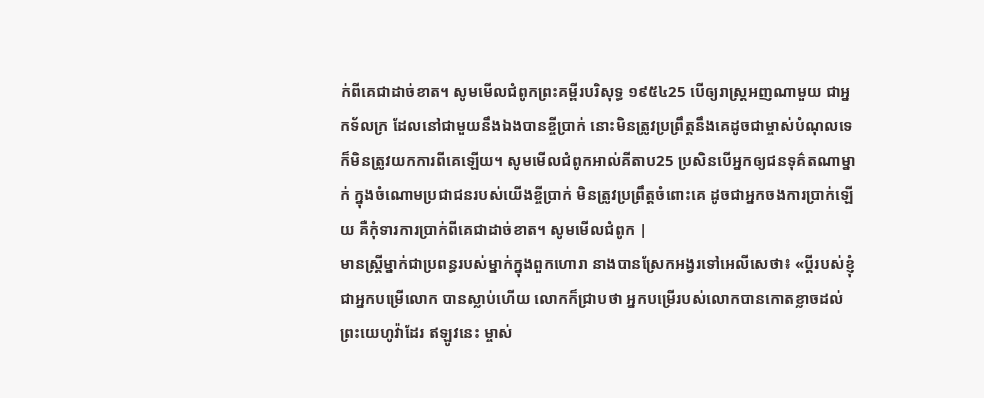ក់ពីគេជាដាច់ខាត។ សូមមើលជំពូកព្រះគម្ពីរបរិសុទ្ធ ១៩៥៤25 បើឲ្យរាស្ត្រអញណាមួយ ជាអ្នកទ័លក្រ ដែលនៅជាមួយនឹងឯងបានខ្ចីប្រាក់ នោះមិនត្រូវប្រព្រឹត្តនឹងគេដូចជាម្ចាស់បំណុលទេ ក៏មិនត្រូវយកការពីគេឡើយ។ សូមមើលជំពូកអាល់គីតាប25 ប្រសិនបើអ្នកឲ្យជនទុគ៌តណាម្នាក់ ក្នុងចំណោមប្រជាជនរបស់យើងខ្ចីប្រាក់ មិនត្រូវប្រព្រឹត្តចំពោះគេ ដូចជាអ្នកចងការប្រាក់ឡើយ គឺកុំទារការប្រាក់ពីគេជាដាច់ខាត។ សូមមើលជំពូក |
មានស្ត្រីម្នាក់ជាប្រពន្ធរបស់ម្នាក់ក្នុងពួកហោរា នាងបានស្រែកអង្វរទៅអេលីសេថា៖ «ប្តីរបស់ខ្ញុំ ជាអ្នកបម្រើលោក បានស្លាប់ហើយ លោកក៏ជ្រាបថា អ្នកបម្រើរបស់លោកបានកោតខ្លាចដល់ព្រះយេហូវ៉ាដែរ ឥឡូវនេះ ម្ចាស់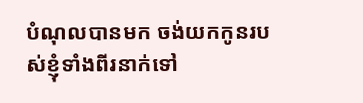បំណុលបានមក ចង់យកកូនរបស់ខ្ញុំទាំងពីរនាក់ទៅ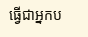ធ្វើជាអ្នកប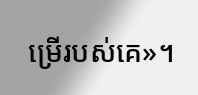ម្រើរបស់គេ»។